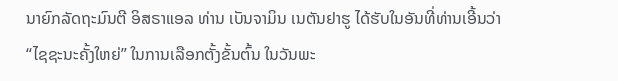ນາຍົກລັດຖະມົນຕີ ອິສຣາແອລ ທ່ານ ເບັນຈາມິນ ເນຕັນຢາຮູ ໄດ້ຮັບໃນອັນທີ່ທ່ານເອີ້ນວ່າ “ໄຊຊະນະຄັ້ງໃຫຍ່” ໃນການເລືອກຕັ້ງຂັ້ນຕົ້ນ ໃນວັນພະ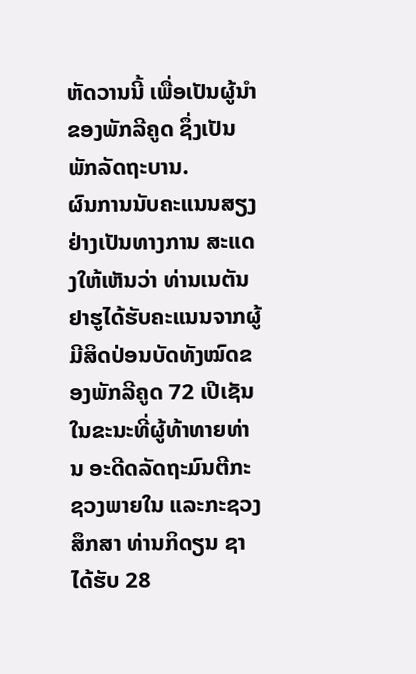ຫັດວານນີ້ ເພື່ອເປັນຜູ້ນຳຂອງພັກລີຄູດ ຊຶ່ງເປັນພັກລັດຖະບານ.
ຜົນການນັບຄະແນນສຽງຢ່າງເປັນທາງການ ສະແດງໃຫ້ເຫັນວ່າ ທ່ານເນຕັນຢາຮູໄດ້ຮັບຄະແນນຈາກຜູ້ມີສິດປ່ອນບັດທັງໝົດຂອງພັກລີຄູດ 72 ເປີເຊັນ ໃນຂະນະທີ່ຜູ້ທ້າທາຍທ່ານ ອະດີດລັດຖະມົນຕີກະຊວງພາຍໃນ ແລະກະຊວງສຶກສາ ທ່ານກິດຽນ ຊາ ໄດ້ຮັບ 28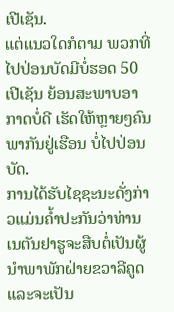ເປີເຊັນ.
ແຕ່ແນວໃດກໍຕາມ ພວກທີ່ໄປປ່ອນບັດມີບໍ່ຮອດ 50 ເປີເຊັນ ຍ້ອນສະພາບອາກາດບໍ່ດີ ເຮັດໃຫ້ຫຼາຍໆຄົນພາກັນຢູ່ເຮືອນ ບໍ່ໄປປ່ອນບັດ.
ການໄດ້ຮັບໄຊຊະນະດັ່ງກ່າວແມ່ນຄ້ຳປະກັນວ່າທ່ານເນຕັນຢາຮູຈະສືບຕໍ່ເປັນຜູ້ນຳພາພັກຝ່າຍຂວາລີຄູດ ແລະຈະເປັນ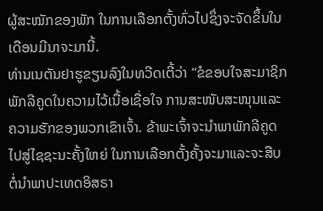ຜູ້ສະໝັກຂອງພັກ ໃນການເລືອກຕັ້ງທົ່ວໄປຊຶ່ງຈະຈັດຂຶ້ນໃນເດືອນມີນາຈະມານີ້.
ທ່ານເນຕັນຢາຮູຂຽນລົງໃນທວີດເຕີ້ວ່າ “ຂໍຂອບໃຈສະມາຊິກພັກລີຄູດໃນຄວາມໄວ້ເນື້ອເຊື່ອໃຈ ການສະໜັບສະໜຸນແລະຄວາມຮັກຂອງພວກເຂົາເຈົ້າ. ຂ້າພະເຈົ້າຈະນຳພາພັກລີຄູດໄປສູ່ໄຊຊະນະຄັ້ງໃຫຍ່ ໃນການເລືອກຕັ້ງຄັ້ງຈະມາແລະຈະສືບຕໍ່ນຳພາປະເທດອິສຣາ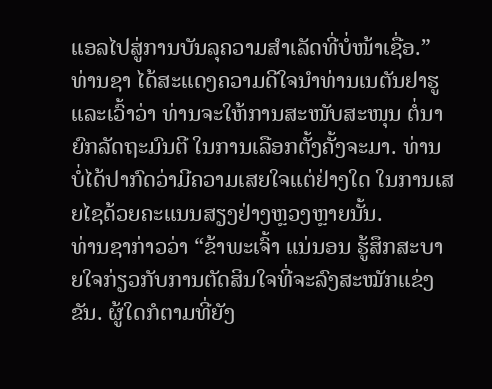ແອລໄປສູ່ການບັນລຸຄວາມສຳເລັດທີ່ບໍ່ໜ້າເຊື່ອ.”
ທ່ານຊາ ໄດ້ສະແດງຄວາມດີໃຈນຳທ່ານເນຕັນຢາຮູ ແລະເວົ້າວ່າ ທ່ານຈະໃຫ້ການສະໜັບສະໜຸນ ຕໍ່ນາຍົກລັດຖະມົນຕີ ໃນການເລືອກຕັ້ງຄັ້ງຈະມາ. ທ່ານບໍ່ໄດ້ປາກົດວ່າມີຄວາມເສຍໃຈແຕ່ຢ່າງໃດ ໃນການເສຍໄຊດ້ວຍຄະແນນສຽງຢ່າງຫຼວງຫຼາຍນັ້ນ.
ທ່ານຊາກ່າວວ່າ “ຂ້າພະເຈົ້າ ແນ່ນອນ ຮູ້ສຶກສະບາຍໃຈກ່ຽວກັບການຕັດສິນໃຈທີ່ຈະລົງສະໝັກແຂ່ງຂັນ. ຜູ້ໃດກໍຕາມທີ່ຍັງ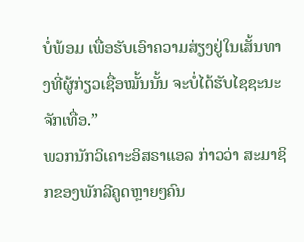ບໍ່ພ້ອມ ເພື່ອຮັບເອົາຄວາມສ່ຽງຢູ່ໃນເສັ້ນທາງທີ່ຜູ້ກ່ຽວເຊື່ອໝັ້ນນັ້ນ ຈະບໍ່ໄດ້ຮັບໄຊຊະນະຈັກເທື່ອ.”
ພວກນັກວິເຄາະອິສຣາແອລ ກ່າວວ່າ ສະມາຊິກຂອງພັກລີຄູດຫຼາຍໆຄົນ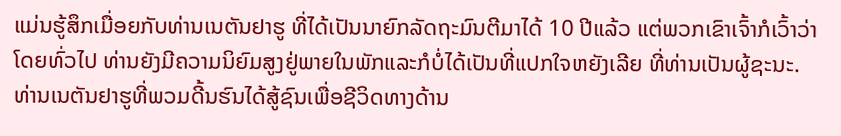ແມ່ນຮູ້ສຶກເມື່ອຍກັບທ່ານເນຕັນຢາຮູ ທີ່ໄດ້ເປັນນາຍົກລັດຖະມົນຕີມາໄດ້ 10 ປີແລ້ວ ແຕ່ພວກເຂົາເຈົ້າກໍເວົ້າວ່າ ໂດຍທົ່ວໄປ ທ່ານຍັງມີຄວາມນິຍົມສູງຢູ່ພາຍໃນພັກແລະກໍບໍ່ໄດ້ເປັນທີ່ແປກໃຈຫຍັງເລີຍ ທີ່ທ່ານເປັນຜູ້ຊະນະ.
ທ່ານເນຕັນຢາຮູທີ່ພວມດີ້ນຮົນໄດ້ສູ້ຊົນເພື່ອຊີວິດທາງດ້ານ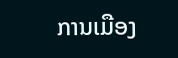ການເມືອງ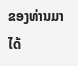ຂອງທ່ານມາໄດ້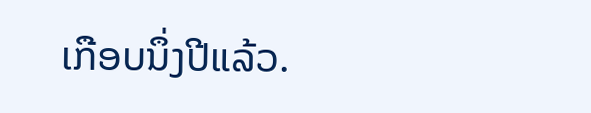ເກືອບນຶ່ງປີແລ້ວ.